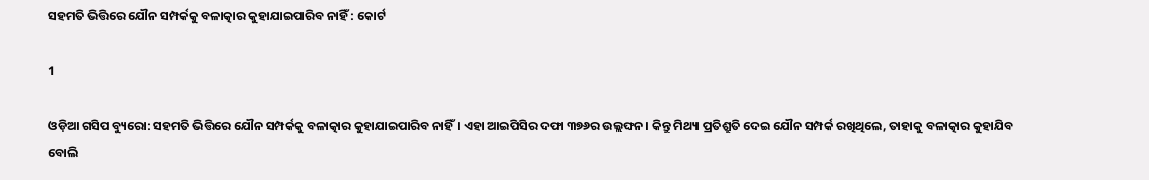ସହମତି ଭିତ୍ତିରେ ଯୌନ ସମ୍ପର୍କକୁ ବଳାତ୍କାର କୁହାଯାଇପାରିବ ନାହିଁ : କୋର୍ଟ

1

ଓଡ଼ିଆ ଗସିପ ବ୍ୟୁରୋ: ସହମତି ଭିତ୍ତିରେ ଯୌନ ସମ୍ପର୍କକୁ ବଳାତ୍କାର କୁହାଯାଇପାରିବ ନାହିଁ। ଏହା ଆଇପିସିର ଦଫା ୩୭୬ର ଉଲ୍ଲଙ୍ଘନ। କିନ୍ତୁ ମିଥ୍ୟା ପ୍ରତିଶ୍ରୁତି ଦେଇ ଯୌନ ସମ୍ପର୍କ ରଖିଥିଲେ, ତାହାକୁ ବଳାତ୍କାର କୁହାଯିବ ବୋଲି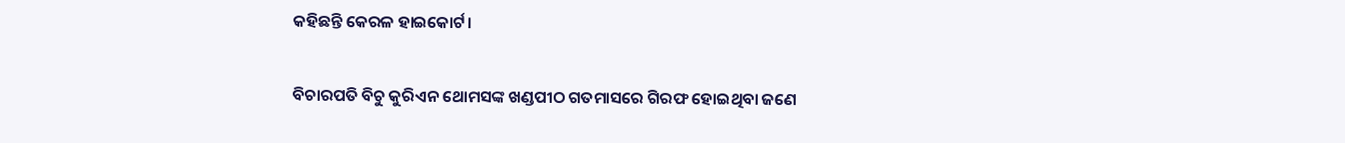କହିଛନ୍ତି କେରଳ ହାଇକୋର୍ଟ।

ବିଚାରପତି ବିଚୁ କୁରିଏନ ଥୋମସଙ୍କ ଖଣ୍ଡପୀଠ ଗତମାସରେ ଗିରଫ ହୋଇଥିବା ଜଣେ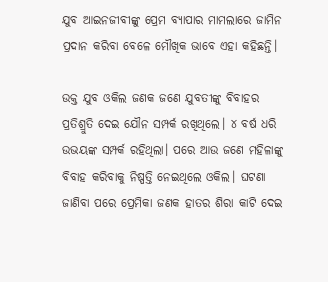ଯୁବ ଆଇନଜୀବୀଙ୍କୁ ପ୍ରେମ ବ୍ୟାପାର ମାମଲାରେ ଜାମିନ ପ୍ରଦାନ କରିବା ବେଳେ ମୌଖିକ ଭାବେ ଏହା କହିଛନ୍ତି।

ଉକ୍ତ ଯୁବ ଓକିଲ ଜଣକ ଜଣେ ଯୁବତୀଙ୍କୁ ବିବାହର ପ୍ରତିଶ୍ରୁତି ଦେଇ ଯୌନ ସମ୍ପର୍କ ରଖିଥିଲେ। ୪ ବର୍ଷ ଧରି ଉଭୟଙ୍କ ସମ୍ପର୍କ ରହିଥିଲା। ପରେ ଆଉ ଜଣେ ମହିଳାଙ୍କୁ ବିବାହ କରିବାକୁ ନିଷ୍ପତ୍ତି ନେଇଥିଲେ ଓକିଲ। ଘଟଣା ଜାଣିବା ପରେ ପ୍ରେମିକା ଜଣକ ହାତର ଶିରା କାଟି ଦେଇ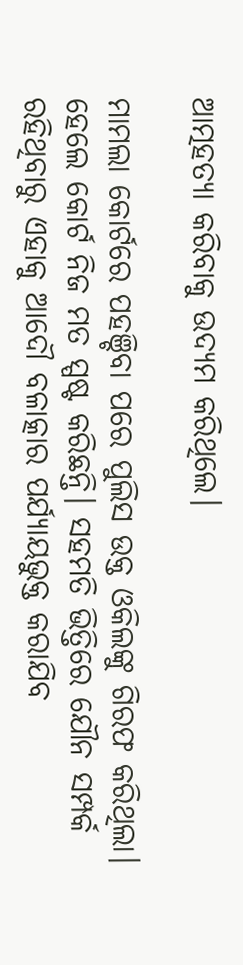ଆତ୍ମହତ୍ୟା କରିବାକୁ ଉଦ୍ୟମ କରିଥିଲେ।

ମାମଲା କୋର୍ଟରେ ପହଞ୍ଚିବା ପରେ ପୁଲିସ ଉକ୍ତ ଓକିଲଙ୍କୁ ଗିରଫ କରିଥିଲା। ହେଲେ କୋର୍ଟ ନିଜ ମତ ସ୍ପଷ୍ଟ କରିଛନ୍ତି। ସହମତି ଭିତ୍ତିରେ ଯୌନ ସମ୍ପର୍କ ରହିଥିବାରୁ ଏହାକୁ ଆଦୌ ବଳାତ୍କାର ପର୍ଯ୍ୟାୟଭୁକ୍ତ କରାଯିବ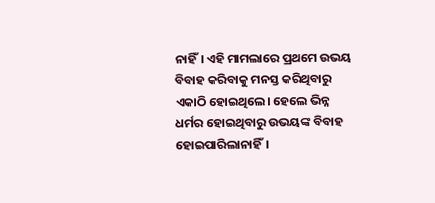ନାହିଁ। ଏହି ମାମଲାରେ ପ୍ରଥମେ ଉଭୟ ବିବାହ କରିବାକୁ ମନସ୍ତ କରିଥିବାରୁ ଏକାଠି ହୋଇଥିଲେ। ହେଲେ ଭିନ୍ନ ଧର୍ମର ହୋଇଥିବାରୁ ଉଭୟଙ୍କ ବିବାହ ହୋଇପାରିଲାନାହିଁ।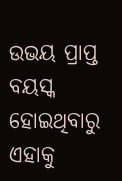ଉଭୟ ପ୍ରାପ୍ତ ବୟସ୍କ ହୋଇଥିବାରୁ ଏହାକୁ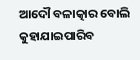ଆଦୌ ବଳାତ୍କାର ବୋଲି କୁହାଯାଇପାରିବ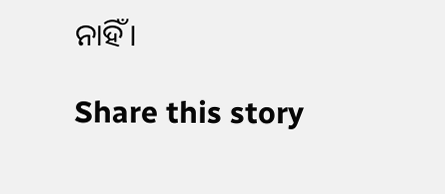ନାହିଁ।

Share this story